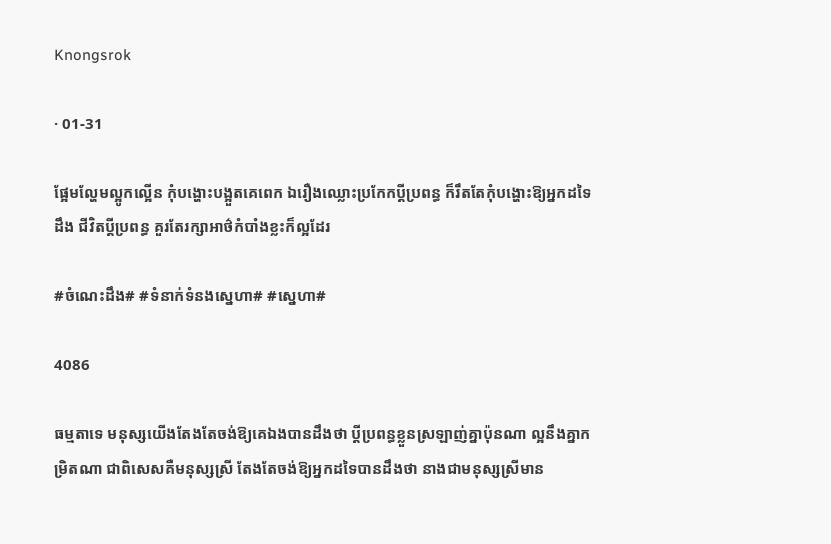Knongsrok

· 01-31

ផ្អែមល្ហែមល្អូកល្អើន កុំបង្ហោះបង្អួតគេពេក ឯរឿងឈ្លោះប្រកែកប្ដីប្រពន្ធ ក៏រឹតតែកុំបង្ហោះឱ្យអ្នកដទៃដឹង ជីវិតប្ដីប្រពន្ធ គួរតែរក្សាអាថ៌កំបាំងខ្លះក៏ល្អដែរ

#ចំណេះដឹង# #ទំនាក់ទំនងស្នេហា# #ស្នេហា#

4086

ធម្មតាទេ មនុស្សយើងតែងតែចង់ឱ្យគេឯងបានដឹងថា ប្ដីប្រពន្ធខ្លួនស្រឡាញ់គ្នាប៉ុនណា ល្អនឹងគ្នាកម្រិតណា ជាពិសេសគឺមនុស្សស្រី តែងតែចង់ឱ្យអ្នកដទៃបានដឹងថា នាងជាមនុស្សស្រីមាន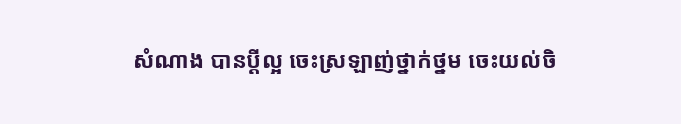សំណាង បានប្ដីល្អ ចេះស្រឡាញ់ថ្នាក់ថ្នម ចេះយល់ចិ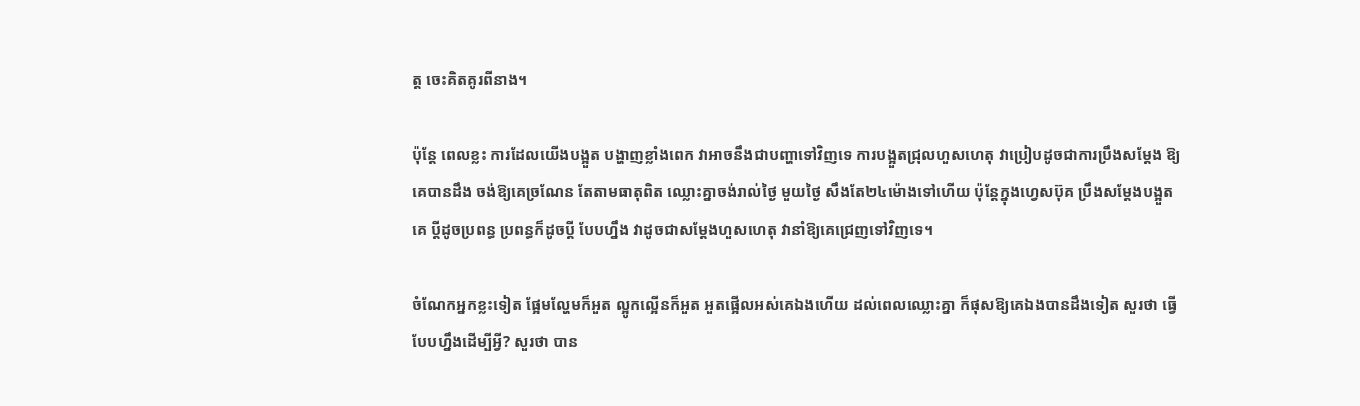ត្ត ចេះគិតគូរពីនាង។

ប៉ុន្តែ ពេលខ្លះ ការដែលយើងបង្អួត បង្ហាញខ្លាំងពេក វាអាចនឹងជាបញ្ហាទៅវិញទេ ការបង្អួតជ្រុលហួសហេតុ វាប្រៀបដូចជាការប្រឹងសម្ដែង ឱ្យគេបានដឹង ចង់ឱ្យគេច្រណែន តែតាមធាតុពិត ឈ្លោះគ្នាចង់រាល់ថ្ងៃ មួយថ្ងៃ សឹងតែ២៤ម៉ោងទៅហើយ ប៉ុន្តែក្នុងហ្វេសប៊ុគ ប្រឹងសម្ដែងបង្អួតគេ ប្ដីដូចប្រពន្ធ ប្រពន្ធក៏ដូចប្ដី បែបហ្នឹង វាដូចជាសម្ដែងហួសហេតុ វានាំឱ្យគេជ្រេញទៅវិញទេ។

ចំណែកអ្នកខ្លះទៀត ផ្អែមល្ហែមក៏អួត ល្អូកល្អើនក៏អួត អួតផ្អើលអស់គេឯងហើយ ដល់ពេលឈ្លោះគ្នា ក៏ផុសឱ្យគេឯងបានដឹងទៀត សួរថា ធ្វើបែបហ្នឹងដើម្បីអ្វី? សួរថា បាន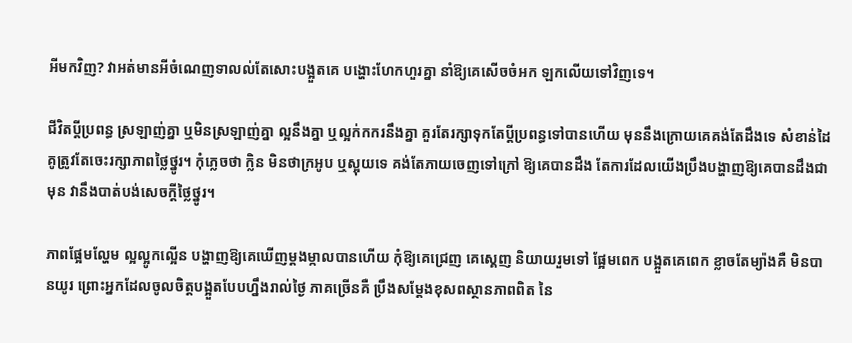អីមកវិញ? វាអត់មានអីចំណេញទាលល់តែសោះបង្អួតគេ បង្ហោះហែកហួរគ្នា នាំឱ្យគេសើចចំអក ឡកលើយទៅវិញទេ។

ជីវិតប្ដីប្រពន្ធ ស្រឡាញ់គ្នា ឬមិនស្រឡាញ់គ្នា ល្អនឹងគ្នា ឬល្អក់កករនឹងគ្នា គួរតែរក្សាទុកតែប្ដីប្រពន្ធទៅបានហើយ មុននឹងក្រោយគេគង់តែដឹងទេ សំខាន់ដៃគូត្រូវតែចេះរក្សាភាពថ្លៃថ្នូរ។ កុំភ្លេចថា ក្លិន មិនថាក្រអូប ឬស្អុយទេ គង់តែភាយចេញទៅក្រៅ ឱ្យគេបានដឹង តែការដែលយើងប្រឹងបង្ហាញឱ្យគេបានដឹងជាមុន វានឹងបាត់បង់សេចក្ដីថ្លៃថ្នូរ។

ភាពផ្អែមល្ហែម ល្អល្អូកល្អើន បង្ហាញឱ្យគេឃើញម្ដងម្កាលបានហើយ កុំឱ្យគេជ្រេញ គេស្គេញ និយាយរួមទៅ ផ្អែមពេក បង្អួតគេពេក ខ្លាចតែម្យ៉ាងគឺ មិនបានយូរ ព្រោះអ្នកដែលចូលចិត្តបង្អួតបែបហ្នឹងរាល់ថ្ងៃ ភាគច្រើនគឺ ប្រឹងសម្ដែងខុសពស្ថានភាពពិត នៃ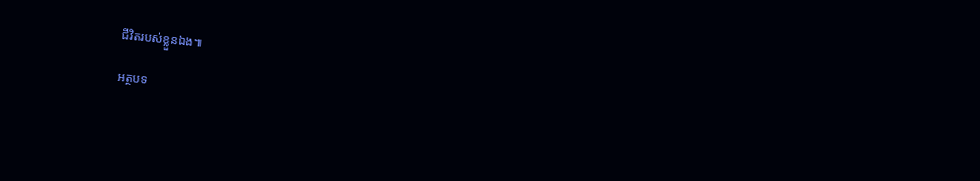ជីវិតរបស់ខ្លួនឯង៕

អត្ថបទ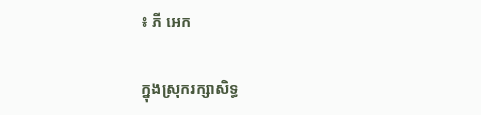៖ ភី អេក

ក្នុងស្រុករក្សាសិទ្ធ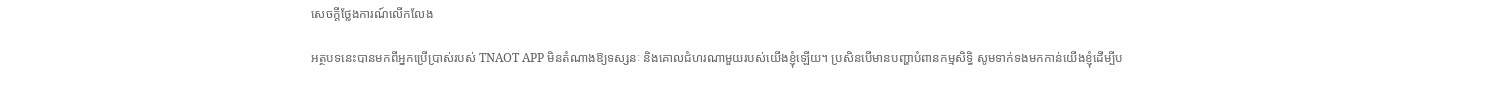សេចក្តីថ្លែងការណ៍លើកលែង

អត្ថបទនេះបានមកពីអ្នកប្រើប្រាស់របស់ TNAOT APP មិនតំណាងឱ្យទស្សនៈ និងគោលជំហរណាមួយរបស់យើងខ្ញុំឡើយ។ ប្រសិនបើមានបញ្ហាបំពានកម្មសិទ្ធិ សូមទាក់ទងមកកាន់យើងខ្ញុំដើម្បីប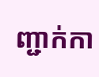ញ្ជាក់កា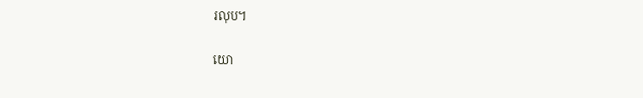រលុប។

យោ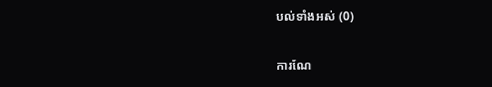បល់ទាំងអស់ (0)

ការណែ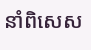នាំពិសេស